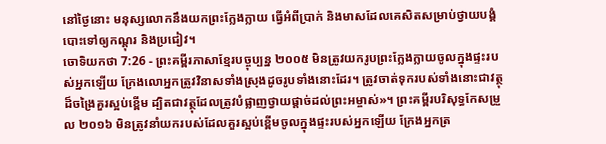នៅថ្ងៃនោះ មនុស្សលោកនឹងយកព្រះក្លែងក្លាយ ធ្វើអំពីប្រាក់ និងមាសដែលគេសិតសម្រាប់ថ្វាយបង្គំបោះទៅឲ្យកណ្ដុរ និងប្រជៀវ។
ចោទិយកថា 7:26 - ព្រះគម្ពីរភាសាខ្មែរបច្ចុប្បន្ន ២០០៥ មិនត្រូវយករូបព្រះក្លែងក្លាយចូលក្នុងផ្ទះរបស់អ្នកឡើយ ក្រែងលោអ្នកត្រូវវិនាសទាំងស្រុងដូចរូបទាំងនោះដែរ។ ត្រូវចាត់ទុករបស់ទាំងនោះជាវត្ថុដ៏ចង្រៃគួរស្អប់ខ្ពើម ដ្បិតជាវត្ថុដែលត្រូវបំផ្លាញថ្វាយផ្ដាច់ដល់ព្រះអម្ចាស់»។ ព្រះគម្ពីរបរិសុទ្ធកែសម្រួល ២០១៦ មិនត្រូវនាំយករបស់ដែលគួរស្អប់ខ្ពើមចូលក្នុងផ្ទះរបស់អ្នកឡើយ ក្រែងអ្នកត្រ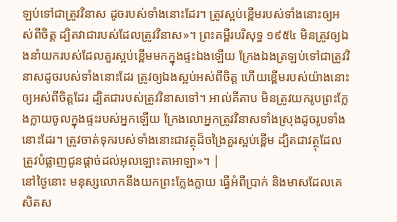ឡប់ទៅជាត្រូវវិនាស ដូចរបស់ទាំងនោះដែរ។ ត្រូវស្អប់ខ្ពើមរបស់ទាំងនោះឲ្យអស់ពីចិត្ត ដ្បិតវាជារបស់ដែលត្រូវវិនាស»។ ព្រះគម្ពីរបរិសុទ្ធ ១៩៥៤ មិនត្រូវឲ្យឯងនាំយករបស់ដែលគួរស្អប់ខ្ពើមមកក្នុងផ្ទះឯងឡើយ ក្រែងឯងត្រឡប់ទៅជាត្រូវវិនាសដូចរបស់ទាំងនោះដែរ ត្រូវឲ្យឯងស្អប់អស់ពីចិត្ត ហើយខ្ពើមរបស់យ៉ាងនោះឲ្យអស់ពីចិត្តដែរ ដ្បិតជារបស់ត្រូវវិនាសទៅ។ អាល់គីតាប មិនត្រូវយករូបព្រះក្លែងក្លាយចូលក្នុងផ្ទះរបស់អ្នកឡើយ ក្រែងលោអ្នកត្រូវវិនាសទាំងស្រុងដូចរូបទាំងនោះដែរ។ ត្រូវចាត់ទុករបស់ទាំងនោះជាវត្ថុដ៏ចង្រៃគួរស្អប់ខ្ពើម ដ្បិតជាវត្ថុដែលត្រូវបំផ្លាញជូនផ្តាច់ដល់អុលឡោះតាអាឡា»។ |
នៅថ្ងៃនោះ មនុស្សលោកនឹងយកព្រះក្លែងក្លាយ ធ្វើអំពីប្រាក់ និងមាសដែលគេសិតស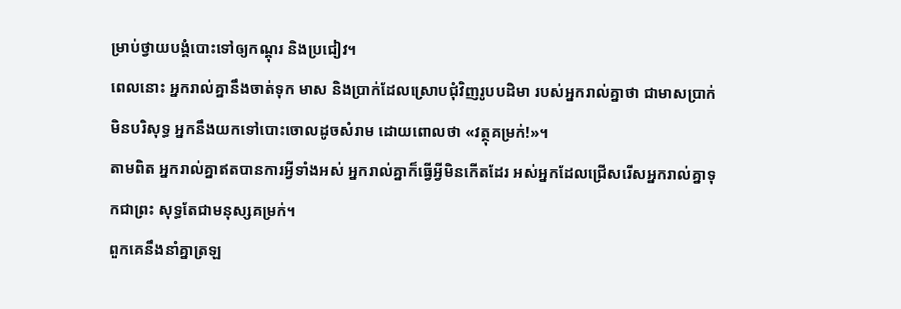ម្រាប់ថ្វាយបង្គំបោះទៅឲ្យកណ្ដុរ និងប្រជៀវ។
ពេលនោះ អ្នករាល់គ្នានឹងចាត់ទុក មាស និងប្រាក់ដែលស្រោបជុំវិញរូបបដិមា របស់អ្នករាល់គ្នាថា ជាមាសប្រាក់មិនបរិសុទ្ធ អ្នកនឹងយកទៅបោះចោលដូចសំរាម ដោយពោលថា «វត្ថុគម្រក់!»។
តាមពិត អ្នករាល់គ្នាឥតបានការអ្វីទាំងអស់ អ្នករាល់គ្នាក៏ធ្វើអ្វីមិនកើតដែរ អស់អ្នកដែលជ្រើសរើសអ្នករាល់គ្នាទុកជាព្រះ សុទ្ធតែជាមនុស្សគម្រក់។
ពួកគេនឹងនាំគ្នាត្រឡ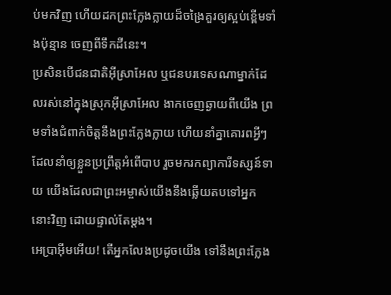ប់មកវិញ ហើយដកព្រះក្លែងក្លាយដ៏ចង្រៃគួរឲ្យស្អប់ខ្ពើមទាំងប៉ុន្មាន ចេញពីទឹកដីនេះ។
ប្រសិនបើជនជាតិអ៊ីស្រាអែល ឬជនបរទេសណាម្នាក់ដែលរស់នៅក្នុងស្រុកអ៊ីស្រាអែល ងាកចេញឆ្ងាយពីយើង ព្រមទាំងជំពាក់ចិត្តនឹងព្រះក្លែងក្លាយ ហើយនាំគ្នាគោរពអ្វីៗដែលនាំឲ្យខ្លួនប្រព្រឹត្តអំពើបាប រួចមករកព្យាការីទស្សន៍ទាយ យើងដែលជាព្រះអម្ចាស់យើងនឹងឆ្លើយតបទៅអ្នកនោះវិញ ដោយផ្ទាល់តែម្ដង។
អេប្រាអ៊ីមអើយ! តើអ្នកលែងប្រដូចយើង ទៅនឹងព្រះក្លែង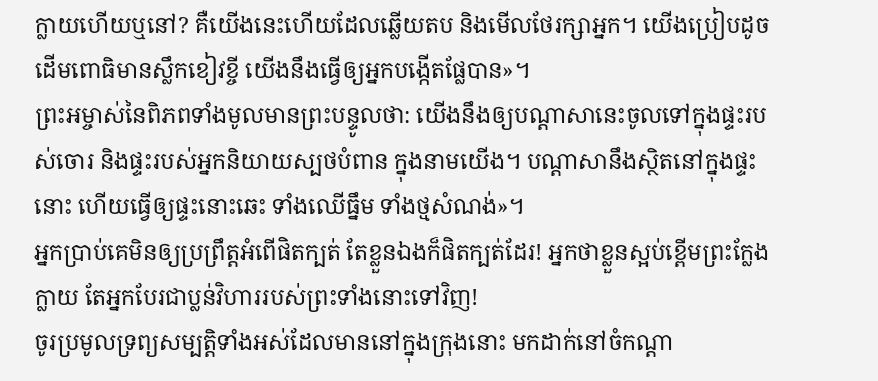ក្លាយហើយឬនៅ? គឺយើងនេះហើយដែលឆ្លើយតប និងមើលថែរក្សាអ្នក។ យើងប្រៀបដូចដើមពោធិមានស្លឹកខៀវខ្ចី យើងនឹងធ្វើឲ្យអ្នកបង្កើតផ្លែបាន»។
ព្រះអម្ចាស់នៃពិភពទាំងមូលមានព្រះបន្ទូលថា: យើងនឹងឲ្យបណ្ដាសានេះចូលទៅក្នុងផ្ទះរបស់ចោរ និងផ្ទះរបស់អ្នកនិយាយស្បថបំពាន ក្នុងនាមយើង។ បណ្ដាសានឹងស្ថិតនៅក្នុងផ្ទះនោះ ហើយធ្វើឲ្យផ្ទះនោះឆេះ ទាំងឈើធ្នឹម ទាំងថ្មសំណង់»។
អ្នកប្រាប់គេមិនឲ្យប្រព្រឹត្តអំពើផិតក្បត់ តែខ្លួនឯងក៏ផិតក្បត់ដែរ! អ្នកថាខ្លួនស្អប់ខ្ពើមព្រះក្លែងក្លាយ តែអ្នកបែរជាប្លន់វិហាររបស់ព្រះទាំងនោះទៅវិញ!
ចូរប្រមូលទ្រព្យសម្បត្តិទាំងអស់ដែលមាននៅក្នុងក្រុងនោះ មកដាក់នៅចំកណ្ដា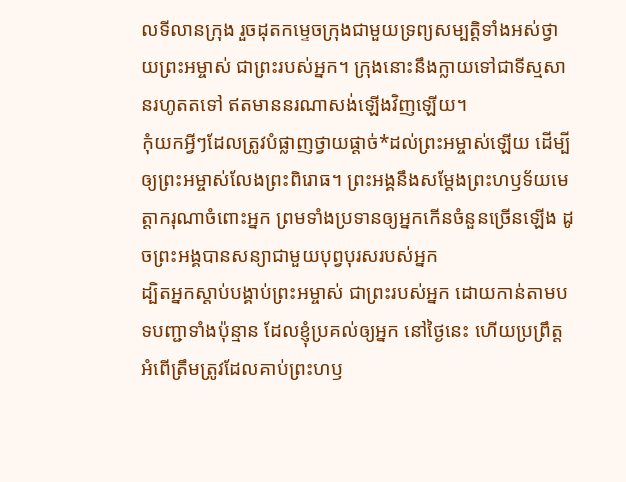លទីលានក្រុង រួចដុតកម្ទេចក្រុងជាមួយទ្រព្យសម្បត្តិទាំងអស់ថ្វាយព្រះអម្ចាស់ ជាព្រះរបស់អ្នក។ ក្រុងនោះនឹងក្លាយទៅជាទីស្មសានរហូតតទៅ ឥតមាននរណាសង់ឡើងវិញឡើយ។
កុំយកអ្វីៗដែលត្រូវបំផ្លាញថ្វាយផ្ដាច់*ដល់ព្រះអម្ចាស់ឡើយ ដើម្បីឲ្យព្រះអម្ចាស់លែងព្រះពិរោធ។ ព្រះអង្គនឹងសម្តែងព្រះហឫទ័យមេត្តាករុណាចំពោះអ្នក ព្រមទាំងប្រទានឲ្យអ្នកកើនចំនួនច្រើនឡើង ដូចព្រះអង្គបានសន្យាជាមួយបុព្វបុរសរបស់អ្នក
ដ្បិតអ្នកស្ដាប់បង្គាប់ព្រះអម្ចាស់ ជាព្រះរបស់អ្នក ដោយកាន់តាមបទបញ្ជាទាំងប៉ុន្មាន ដែលខ្ញុំប្រគល់ឲ្យអ្នក នៅថ្ងៃនេះ ហើយប្រព្រឹត្តអំពើត្រឹមត្រូវដែលគាប់ព្រះហឫ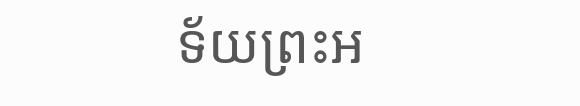ទ័យព្រះអ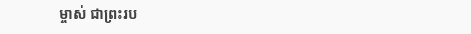ម្ចាស់ ជាព្រះរប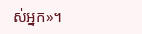ស់អ្នក»។